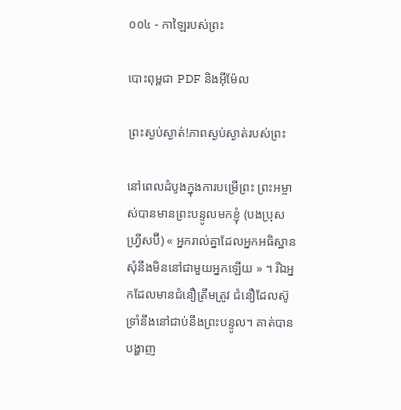០០៤ - កាឡៃរបស់ព្រះ

បោះពុម្ពជា PDF និងអ៊ីម៉ែល

ព្រះស្ងប់ស្ងាត់!ភាពស្ងប់ស្ងាត់របស់ព្រះ

នៅពេលដំបូងក្នុងការបម្រើព្រះ ព្រះអម្ចាស់បានមានព្រះបន្ទូលមកខ្ញុំ (បងប្រុស ហ្វ្រីសប៊ី) « អ្នករាល់គ្នាដែលអ្នកអធិស្ឋានសុំនឹងមិននៅជាមួយអ្នកឡើយ » ។ រីឯអ្នកដែលមានជំនឿត្រឹមត្រូវ ជំនឿដែលស៊ូទ្រាំនឹងនៅជាប់នឹងព្រះបន្ទូល។ គាត់បានបង្ហាញ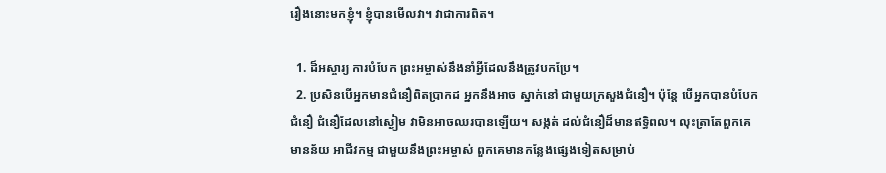រឿងនោះមកខ្ញុំ។ ខ្ញុំបានមើលវា។ វាជាការពិត។

  1. ដ៏អស្ចារ្យ ការបំបែក ព្រះអម្ចាស់នឹងនាំអ្វីដែលនឹងត្រូវបកប្រែ។
  2. ប្រសិនបើអ្នកមានជំនឿពិតប្រាកដ អ្នកនឹងអាច ស្នាក់នៅ ជាមួយក្រសួងជំនឿ។ ប៉ុន្តែ បើអ្នកបានបំបែកជំនឿ ជំនឿដែលនៅស្ងៀម វាមិនអាចឈរបានឡើយ។ សង្កត់ ដល់ជំនឿដ៏មានឥទ្ធិពល។ លុះត្រាតែពួកគេមានន័យ អាជីវកម្ម ជាមួយនឹងព្រះអម្ចាស់ ពួកគេមានកន្លែងផ្សេងទៀតសម្រាប់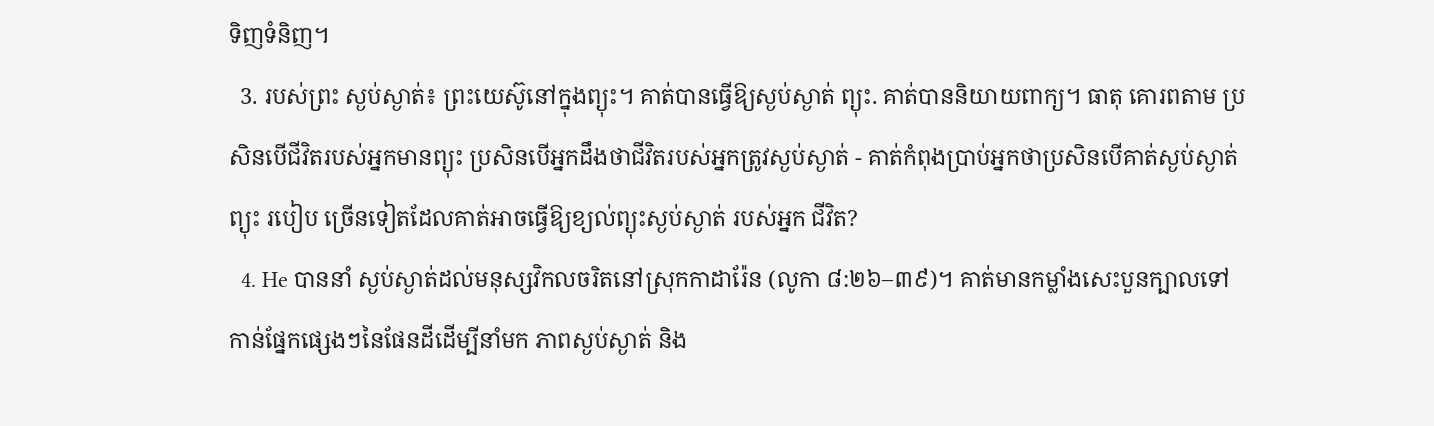ទិញទំនិញ។
  3. របស់ព្រះ ស្ងប់ស្ងាត់៖ ព្រះយេស៊ូនៅក្នុងព្យុះ។ គាត់បានធ្វើឱ្យស្ងប់ស្ងាត់ ព្យុះ. គាត់បាននិយាយពាក្យ។ ធាតុ គោរពតាម ប្រសិនបើជីវិតរបស់អ្នកមានព្យុះ ប្រសិនបើអ្នកដឹងថាជីវិតរបស់អ្នកត្រូវស្ងប់ស្ងាត់ - គាត់កំពុងប្រាប់អ្នកថាប្រសិនបើគាត់ស្ងប់ស្ងាត់ព្យុះ របៀប ច្រើនទៀតដែលគាត់អាចធ្វើឱ្យខ្យល់ព្យុះស្ងប់ស្ងាត់ របស់អ្នក ជីវិត?
  4. He បាននាំ ស្ងប់ស្ងាត់ដល់មនុស្សវិកលចរិតនៅស្រុកកាដារ៉ែន (លូកា ៨:២៦–៣៩)។ គាត់មានកម្លាំងសេះបួនក្បាលទៅកាន់ផ្នែកផ្សេងៗនៃផែនដីដើម្បីនាំមក ភាពស្ងប់ស្ងាត់ និង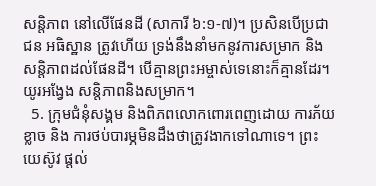សន្តិភាព នៅលើផែនដី (សាការី ៦:១-៧)។ ប្រសិនបើប្រជាជន អធិស្ឋាន ត្រូវហើយ ទ្រង់នឹងនាំមកនូវការសម្រាក និងសន្តិភាពដល់ផែនដី។ បើគ្មានព្រះអម្ចាស់ទេនោះក៏គ្មានដែរ។ យូរអង្វែង សន្តិភាពនិងសម្រាក។
  5. ក្រុមជំនុំសង្គម និងពិភពលោកពោរពេញដោយ ការភ័យខ្លាច និង ការថប់បារម្ភមិនដឹងថាត្រូវងាកទៅណាទេ។ ព្រះយេស៊ូវ ផ្តល់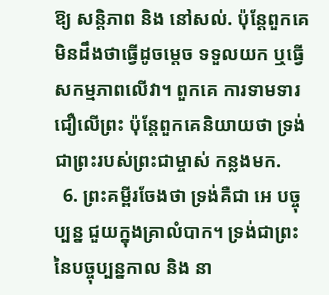ឱ្យ សន្តិភាព និង នៅសល់. ប៉ុន្តែពួកគេមិនដឹងថាធ្វើដូចម្តេច ទទួលយក ឬធ្វើសកម្មភាពលើវា។ ពួកគេ ការទាមទារ ជឿលើព្រះ ប៉ុន្តែពួកគេនិយាយថា ទ្រង់ជាព្រះរបស់ព្រះជាម្ចាស់ កន្លងមក.
  6. ព្រះគម្ពីរចែងថា ទ្រង់គឺជា អេ បច្ចុប្បន្ន ជួយក្នុងគ្រាលំបាក។ ទ្រង់ជាព្រះនៃបច្ចុប្បន្នកាល និង នា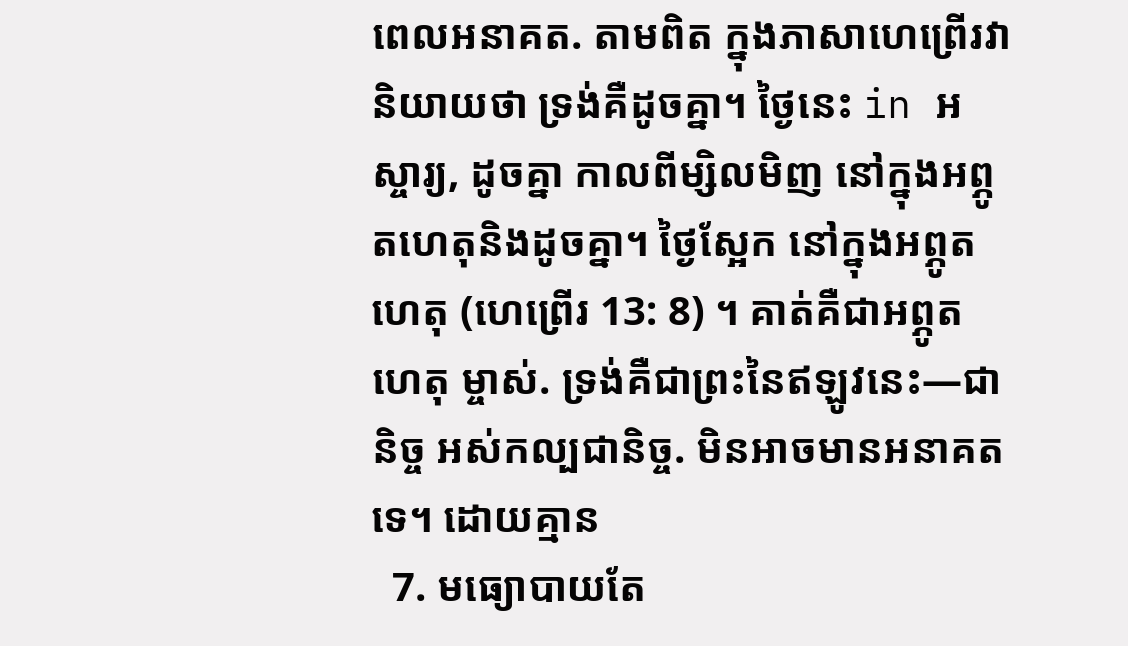ពេលអនាគត. តាមពិត ក្នុងភាសាហេព្រើរវានិយាយថា ទ្រង់គឺដូចគ្នា។ ថ្ងៃនេះ in អស្ចារ្យ, ដូចគ្នា កាលពីម្សិលមិញ នៅក្នុងអព្ភូតហេតុនិងដូចគ្នា។ ថ្ងៃស្អែក នៅក្នុងអព្ភូតហេតុ (ហេព្រើរ 13: 8) ។ គាត់គឺជាអព្ភូតហេតុ ម្ចាស់. ទ្រង់គឺជាព្រះនៃឥឡូវនេះ—ជានិច្ច អស់កល្បជានិច្ច. មិនអាចមានអនាគតទេ។ ដោយគ្មាន
  7. មធ្យោបាយតែ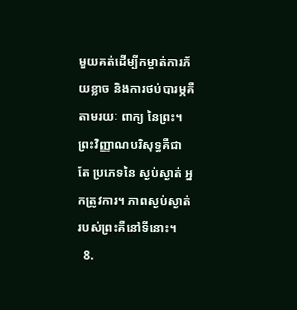មួយគត់ដើម្បីកម្ចាត់ការភ័យខ្លាច និងការថប់បារម្ភគឺតាមរយៈ ពាក្យ នៃព្រះ។ ព្រះវិញ្ញាណបរិសុទ្ធគឺជា តែ ប្រភេទនៃ ស្ងប់ស្ងាត់ អ្នកត្រូវការ។ ភាពស្ងប់ស្ងាត់របស់ព្រះគឺនៅទីនោះ។
  8.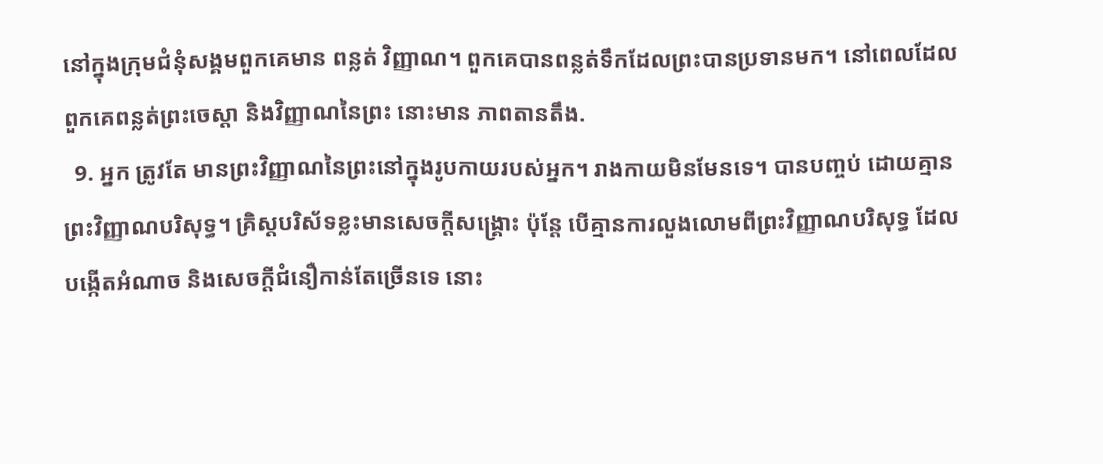នៅក្នុងក្រុមជំនុំសង្គមពួកគេមាន ពន្លត់ វិញ្ញាណ។ ពួកគេបានពន្លត់ទឹកដែលព្រះបានប្រទានមក។ នៅពេលដែលពួកគេពន្លត់ព្រះចេស្ដា និងវិញ្ញាណនៃព្រះ នោះមាន ភាពតានតឹង.
  9. អ្នក ត្រូវតែ មានព្រះវិញ្ញាណនៃព្រះនៅក្នុងរូបកាយរបស់អ្នក។ រាងកាយមិនមែនទេ។ បានបញ្ចប់ ដោយគ្មានព្រះវិញ្ញាណបរិសុទ្ធ។ គ្រិស្តបរិស័ទខ្លះមានសេចក្ដីសង្រ្គោះ ប៉ុន្តែ បើគ្មានការលួងលោមពីព្រះវិញ្ញាណបរិសុទ្ធ ដែលបង្កើតអំណាច និងសេចក្តីជំនឿកាន់តែច្រើនទេ នោះ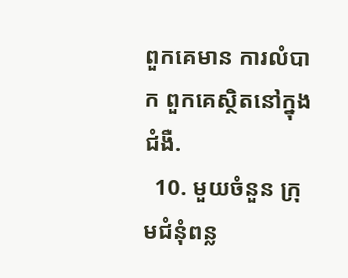ពួកគេមាន ការលំបាក ពួកគេស្ថិតនៅក្នុង ជំងឺ.
  10. មួយចំនួន ក្រុមជំនុំពន្ល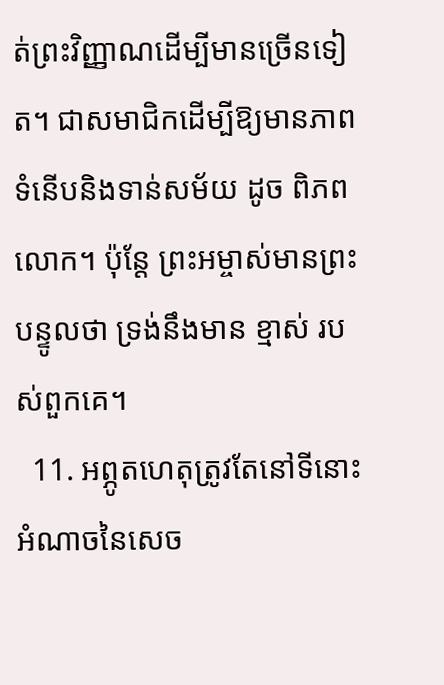ត់ព្រះវិញ្ញាណដើម្បីមានច្រើនទៀត។ ជាសមាជិកដើម្បីឱ្យមានភាពទំនើបនិងទាន់សម័យ ដូច ពិភពលោក។ ប៉ុន្តែ ព្រះអម្ចាស់មានព្រះបន្ទូលថា ទ្រង់នឹងមាន ខ្មាស់ របស់ពួកគេ។
  11. អព្ភូតហេតុត្រូវតែនៅទីនោះ អំណាចនៃសេច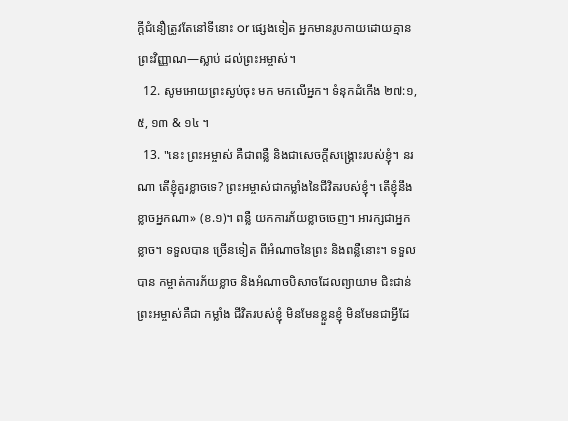ក្តីជំនឿត្រូវតែនៅទីនោះ or ផ្សេងទៀត អ្នកមានរូបកាយដោយគ្មានព្រះវិញ្ញាណ—ស្លាប់ ដល់ព្រះអម្ចាស់។
  12. សូមអោយព្រះស្ងប់ចុះ មក មកលើអ្នក។ ទំនុកដំកើង ២៧:១, ៥, ១៣ & ១៤ ។
  13. "នេះ ព្រះអម្ចាស់ គឺជាពន្លឺ និងជាសេចក្តីសង្រ្គោះរបស់ខ្ញុំ។ នរណា តើខ្ញុំគួរខ្លាចទេ? ព្រះអម្ចាស់ជាកម្លាំងនៃជីវិតរបស់ខ្ញុំ។ តើខ្ញុំនឹងខ្លាចអ្នកណា» (ខ.១)។ ពន្លឺ យកការភ័យខ្លាចចេញ។ អារក្សជាអ្នកខ្លាច។ ទទួលបាន ច្រើនទៀត ពីអំណាចនៃព្រះ និងពន្លឺនោះ។ ទទួលបាន កម្ចាត់ការភ័យខ្លាច និងអំណាចបិសាចដែលព្យាយាម ជិះជាន់ ព្រះអម្ចាស់គឺជា កម្លាំង ជីវិតរបស់ខ្ញុំ មិនមែនខ្លួនខ្ញុំ មិនមែនជាអ្វីដែ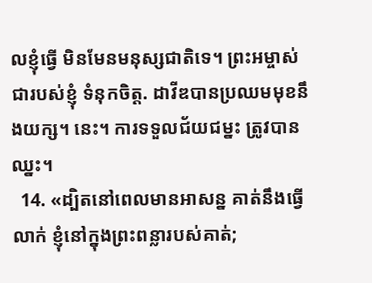លខ្ញុំធ្វើ មិនមែនមនុស្សជាតិទេ។ ព្រះអម្ចាស់ជារបស់ខ្ញុំ ទំនុកចិត្ត. ដាវីឌបានប្រឈមមុខនឹងយក្ស។ នេះ។ ការទទួលជ័យជម្នះ ត្រូវបានឈ្នះ។
  14. «ដ្បិតនៅពេលមានអាសន្ន គាត់នឹងធ្វើ លាក់ ខ្ញុំនៅក្នុងព្រះពន្លារបស់គាត់;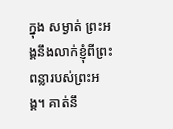ក្នុង សម្ងាត់ ព្រះអង្គនឹងលាក់ខ្ញុំពីព្រះពន្លារបស់ព្រះអង្គ។ គាត់នឹ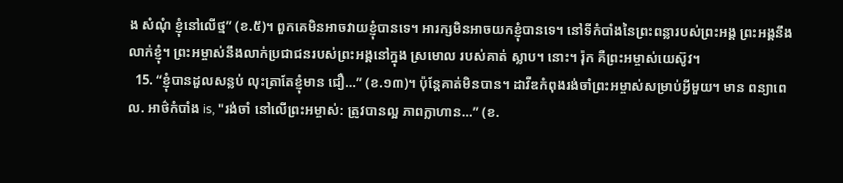ង សំណុំ ខ្ញុំនៅលើថ្ម” (ខ.៥)។ ពួកគេមិនអាចវាយខ្ញុំបានទេ។ អារក្សមិនអាចយកខ្ញុំបានទេ។ នៅទីកំបាំងនៃព្រះពន្លារបស់ព្រះអង្គ ព្រះអង្គនឹងលាក់ខ្ញុំ។ ព្រះ‌អម្ចាស់នឹងលាក់ប្រជា‌ជនរបស់ព្រះអង្គនៅក្នុង ស្រមោល របស់គាត់ ស្លាប។ នោះ។ រ៉ុក គឺព្រះអម្ចាស់យេស៊ូវ។
  15. “ខ្ញុំបានដួលសន្លប់ លុះត្រាតែខ្ញុំមាន ជឿ…” (ខ.១៣)។ ប៉ុន្តែគាត់មិនបាន។ ដាវីឌកំពុងរង់ចាំព្រះអម្ចាស់សម្រាប់អ្វីមួយ។ មាន ពន្យាពេល. អាថ៌កំបាំង is, "រង់ចាំ នៅលើព្រះអម្ចាស់: ត្រូវបានល្អ ភាពក្លាហាន…” (ខ.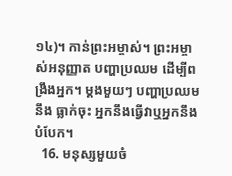១៤)។ កាន់ព្រះអម្ចាស់។ ព្រះអម្ចាស់អនុញ្ញាត បញ្ហាប្រឈម ដើម្បីពង្រឹងអ្នក។ ម្តងមួយៗ បញ្ហាប្រឈមនឹង ធ្លាក់ចុះ អ្នកនឹងធ្វើវាឬអ្នកនឹងបំបែក។
  16. មនុស្សមួយចំ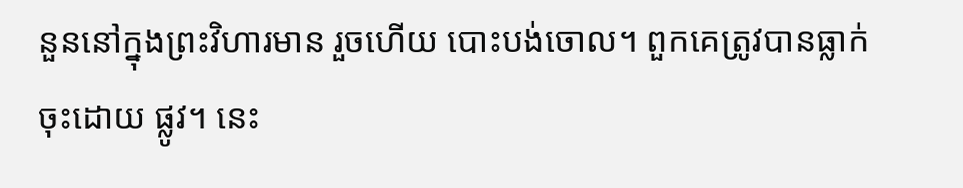នួននៅក្នុងព្រះវិហារមាន រួចហើយ បោះបង់ចោល។ ពួកគេត្រូវបានធ្លាក់ចុះដោយ ផ្លូវ។ នេះ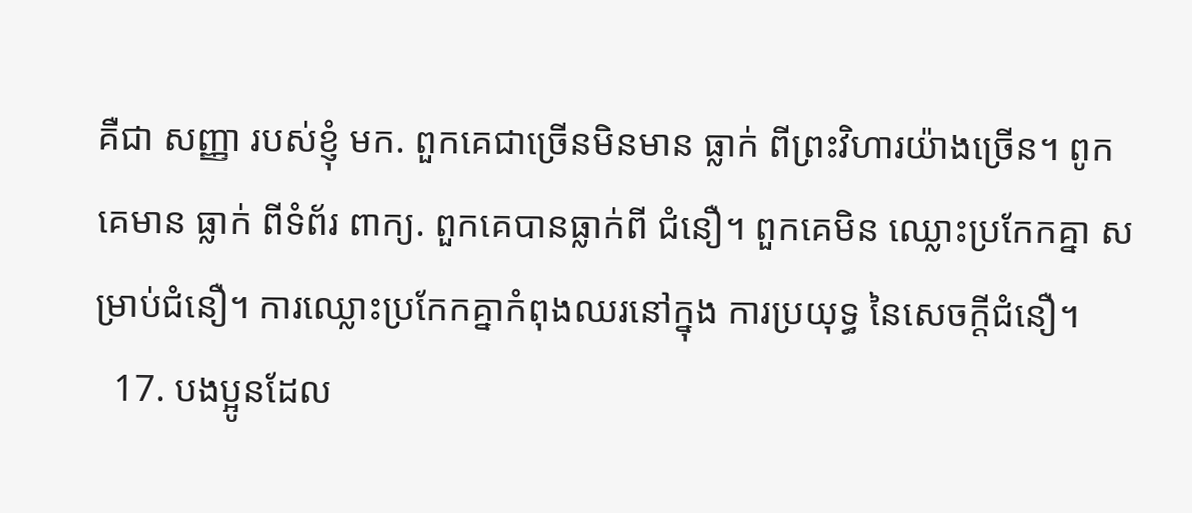គឺជា សញ្ញា របស់ខ្ញុំ មក. ពួកគេជាច្រើនមិនមាន ធ្លាក់ ពីព្រះវិហារយ៉ាងច្រើន។ ពូកគេមាន ធ្លាក់ ពីទំព័រ ពាក្យ. ពួកគេបានធ្លាក់ពី ជំនឿ។ ពួកគេមិន ឈ្លោះប្រកែកគ្នា សម្រាប់ជំនឿ។ ការឈ្លោះប្រកែកគ្នាកំពុងឈរនៅក្នុង ការប្រយុទ្ធ នៃសេចក្ដីជំនឿ។
  17. បងប្អូនដែល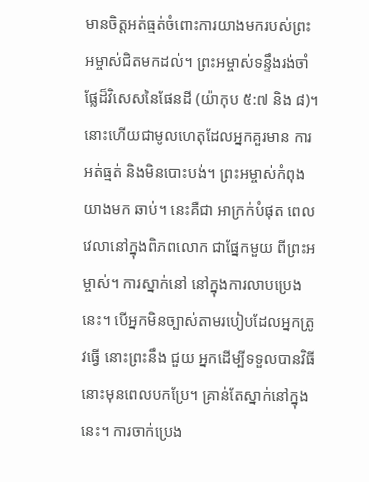មានចិត្ដអត់ធ្មត់ចំពោះការយាងមករបស់ព្រះអម្ចាស់ជិតមកដល់។ ព្រះអម្ចាស់ទន្ទឹងរង់ចាំផ្លែដ៏វិសេសនៃផែនដី (យ៉ាកុប ៥:៧ និង ៨)។ នោះហើយជាមូលហេតុដែលអ្នកគួរមាន ការអត់ធ្មត់ និងមិនបោះបង់។ ព្រះអម្ចាស់កំពុងយាងមក ឆាប់។ នេះគឺជា អាក្រក់បំផុត ពេលវេលានៅក្នុងពិភពលោក ជាផ្នែកមួយ ពីព្រះអម្ចាស់។ ការស្នាក់នៅ នៅក្នុងការលាបប្រេងនេះ។ បើអ្នកមិនច្បាស់តាមរបៀបដែលអ្នកត្រូវធ្វើ នោះព្រះនឹង ជួយ អ្នកដើម្បីទទួលបានវិធីនោះមុនពេលបកប្រែ។ គ្រាន់តែស្នាក់នៅក្នុងនេះ។ ការចាក់ប្រេង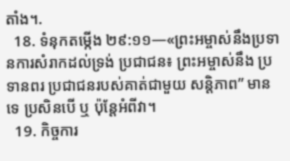តាំង។.
  18. ទំនុកតម្កើង ២៩:១១—«ព្រះអម្ចាស់នឹងប្រទានការសំរាកដល់ទ្រង់ ប្រជាជន៖ ព្រះអម្ចាស់នឹង ប្រទានពរ ប្រជាជនរបស់គាត់ជាមួយ សន្តិភាព” មាន ទេ ប្រសិនបើ ឬ ប៉ុន្តែអំពីវា។
  19. កិច្ចការ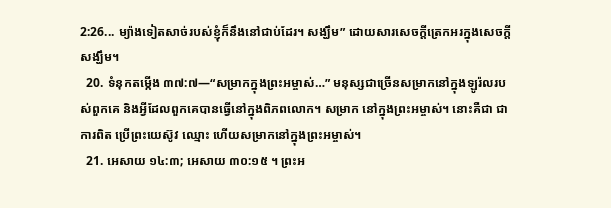2:26... ម្យ៉ាងទៀតសាច់របស់ខ្ញុំក៏នឹងនៅជាប់ដែរ។ សង្ឃឹម” ដោយសារសេចក្តីត្រេកអរក្នុងសេចក្តីសង្ឃឹម។
  20. ទំនុកតម្កើង ៣៧:៧—“សម្រាកក្នុងព្រះ‌អម្ចាស់…” មនុស្សជាច្រើនសម្រាកនៅក្នុងឡូរ៉លរបស់ពួកគេ និងអ្វីដែលពួកគេបានធ្វើនៅក្នុងពិភពលោក។ សម្រាក នៅក្នុងព្រះអម្ចាស់។ នោះគឺជា ជាការពិត ប្រើព្រះយេស៊ូវ ឈ្មោះ ហើយសម្រាកនៅក្នុងព្រះអម្ចាស់។
  21. អេសាយ ១៤:៣; អេសាយ ៣០:១៥ ។ ព្រះអ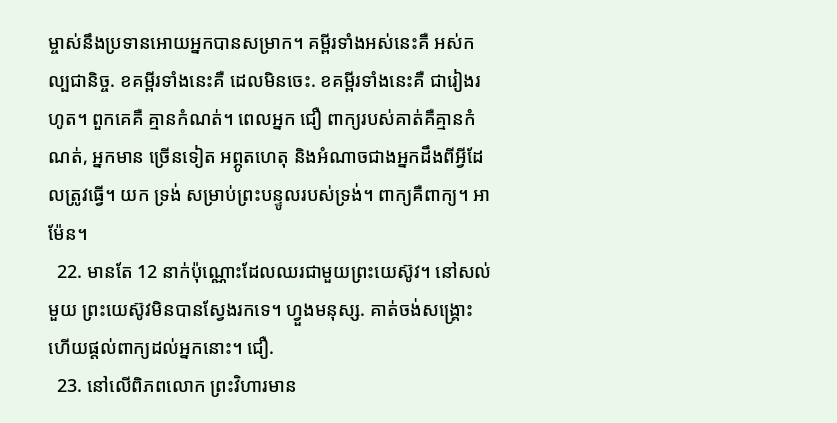ម្ចាស់នឹងប្រទានអោយអ្នកបានសម្រាក។ គម្ពីរទាំងអស់នេះគឺ អស់កល្បជានិច្ច. ខគម្ពីរទាំងនេះគឺ ដេលមិនចេះ. ខគម្ពីរទាំងនេះគឺ ជារៀងរហូត។ ពួកគេគឺ គ្មានកំណត់។ ពេលអ្នក ជឿ ពាក្យរបស់គាត់គឺគ្មានកំណត់, អ្នកមាន ច្រើនទៀត អព្ភូតហេតុ និងអំណាចជាងអ្នកដឹងពីអ្វីដែលត្រូវធ្វើ។ យក ទ្រង់ សម្រាប់ព្រះបន្ទូលរបស់ទ្រង់។ ពាក្យគឺពាក្យ។ អាម៉ែន។
  22. មានតែ 12 នាក់ប៉ុណ្ណោះដែលឈរជាមួយព្រះយេស៊ូវ។ នៅសល់មួយ ព្រះយេស៊ូវមិនបានស្វែងរកទេ។ ហ្វួងមនុស្ស. គាត់ចង់សង្គ្រោះ ហើយផ្តល់ពាក្យដល់អ្នកនោះ។ ជឿ.
  23. នៅលើពិភពលោក ព្រះវិហារមាន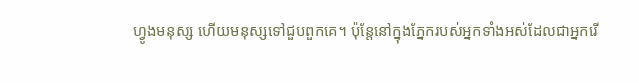ហ្វូងមនុស្ស ហើយមនុស្សទៅជួបពួកគេ។ ប៉ុន្តែនៅក្នុងភ្នែករបស់អ្នកទាំងអស់ដែលជាអ្នករើ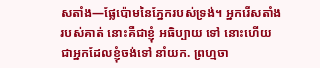សតាំង—ផ្លែប៉ោមនៃភ្នែករបស់ទ្រង់។ អ្នករើសតាំងរបស់គាត់ នោះគឺជាខ្ញុំ អធិប្បាយ ទៅ នោះហើយជាអ្នកដែលខ្ញុំចង់ទៅ នាំយក. ព្រហ្មចា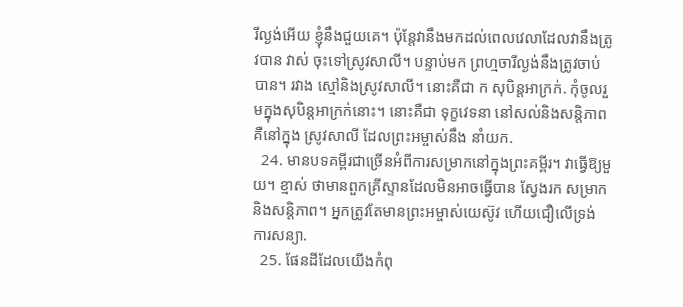រីល្ងង់អើយ ខ្ញុំនឹងជួយគេ។ ប៉ុន្តែវានឹងមកដល់ពេលវេលាដែលវានឹងត្រូវបាន វាស់ ចុះទៅស្រូវសាលី។ បន្ទាប់មក ព្រហ្មចារីល្ងង់នឹងត្រូវចាប់បាន។ រវាង ស្មៅនិងស្រូវសាលី។ នោះគឺជា ក សុបិន្តអាក្រក់. កុំចូលរួមក្នុងសុបិន្តអាក្រក់នោះ។ នោះគឺជា ទុក្ខវេទនា នៅសល់និងសន្តិភាពគឺនៅក្នុង ស្រូវសាលី ដែលព្រះអម្ចាស់នឹង នាំយក.
  24. មានបទគម្ពីរជាច្រើនអំពីការសម្រាកនៅក្នុងព្រះគម្ពីរ។ វាធ្វើឱ្យមួយ។ ខ្មាស់ ថាមានពួកគ្រីស្ទានដែលមិនអាចធ្វើបាន ស្វែងរក សម្រាកនិងសន្តិភាព។ អ្នកត្រូវតែមានព្រះអម្ចាស់យេស៊ូវ ហើយជឿលើទ្រង់ ការសន្យា.
  25. ផែនដីដែលយើងកំពុ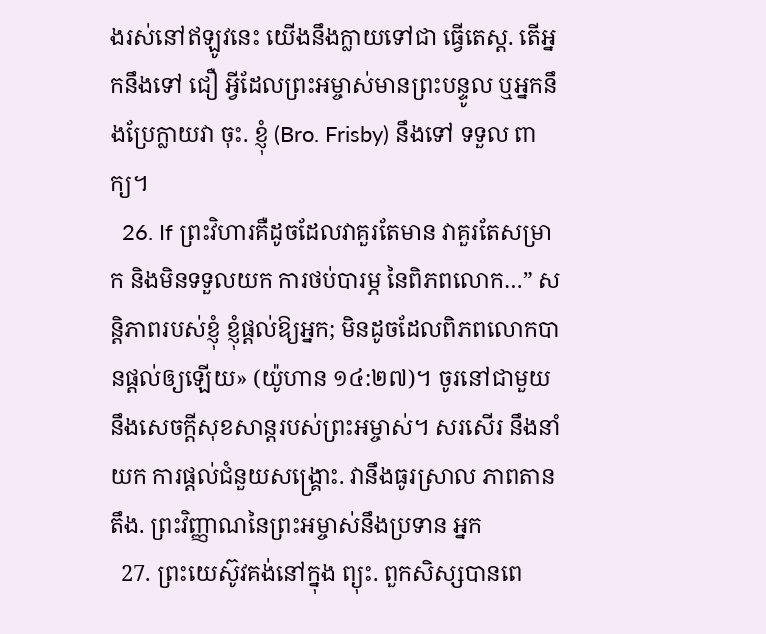ងរស់នៅឥឡូវនេះ យើងនឹងក្លាយទៅជា ធ្វើតេស្ត. តើអ្នកនឹងទៅ ជឿ អ្វីដែលព្រះអម្ចាស់មានព្រះបន្ទូល ឬអ្នកនឹងប្រែក្លាយវា ចុះ. ខ្ញុំ (Bro. Frisby) នឹងទៅ ទទួល ពាក្យ។
  26. If ព្រះវិហារគឺដូចដែលវាគួរតែមាន វាគួរតែសម្រាក និងមិនទទួលយក ការថប់បារម្ភ នៃពិភពលោក…” សន្តិភាពរបស់ខ្ញុំ ខ្ញុំផ្តល់ឱ្យអ្នក; មិនដូចដែលពិភពលោកបានផ្ដល់ឲ្យឡើយ» (យ៉ូហាន ១៤:២៧)។ ចូរនៅជាមួយនឹងសេចក្ដីសុខសាន្តរបស់ព្រះអម្ចាស់។ សរសើរ នឹងនាំយក ការផ្តល់ជំនួយសង្គ្រោះ. វានឹងធូរស្រាល ភាពតានតឹង. ព្រះវិញ្ញាណនៃព្រះអម្ចាស់នឹងប្រទាន អ្នក
  27. ព្រះយេស៊ូវគង់នៅក្នុង ព្យុះ. ពួកសិស្សបានពេ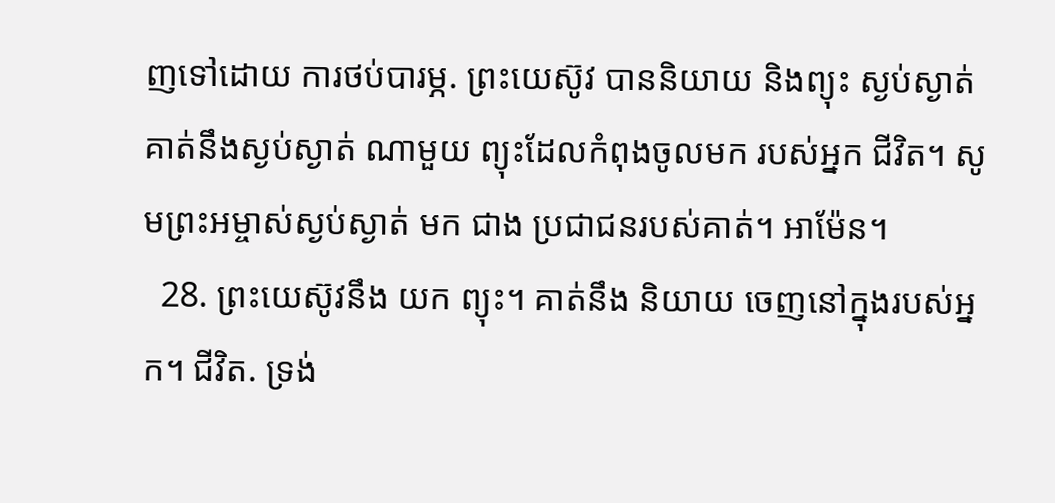ញទៅដោយ ការថប់បារម្ភ. ព្រះយេស៊ូវ បាននិយាយ និងព្យុះ ស្ងប់ស្ងាត់ គាត់នឹងស្ងប់ស្ងាត់ ណាមួយ ព្យុះដែលកំពុងចូលមក របស់អ្នក ជីវិត។ សូមព្រះ‌អម្ចាស់ស្ងប់ស្ងាត់ មក ជាង ប្រជាជនរបស់គាត់។ អាម៉ែន។
  28. ព្រះយេស៊ូវនឹង យក ព្យុះ។ គាត់នឹង និយាយ ចេញនៅក្នុងរបស់អ្នក។ ជីវិត. ទ្រង់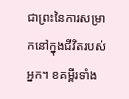ជាព្រះនៃការសម្រាកនៅក្នុងជីវិតរបស់អ្នក។ ខគម្ពីរទាំង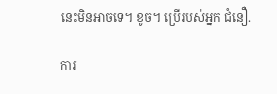នេះមិនអាចទេ។ ខូច។ ប្រើរបស់អ្នក ជំនឿ.

ការ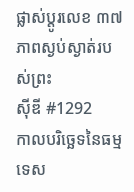ផ្លាស់ប្តូរលេខ ៣៧
ភាពស្ងប់ស្ងាត់របស់ព្រះ
ស៊ីឌី #1292
កាលបរិច្ឆេទនៃធម្មទេស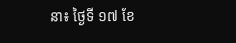នា៖ ថ្ងៃទី ១៧ ខែ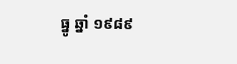ធ្នូ ឆ្នាំ ១៩៨៩